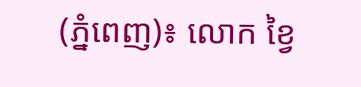(ភ្នំពេញ)៖ លោក ខ្វៃ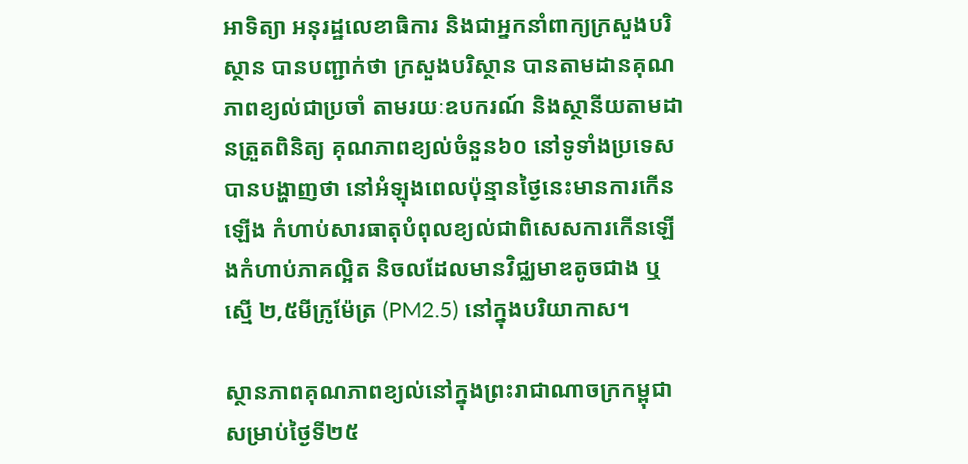អាទិត្យា អនុរដ្ឋលេខាធិការ និងជាអ្នកនាំពាក្យក្រសួងបរិស្ថាន បានបញ្ជាក់ថា ក្រសួងបរិស្ថាន បានតាមដានគុណភាពខ្យល់ជាប្រចាំ តាមរយៈឧបករណ៍ និងស្ថានីយតាមដានត្រួតពិនិត្យ គុណភាពខ្យល់ចំនួន៦០ នៅទូទាំងប្រទេស បានបង្ហាញថា នៅអំឡុងពេលប៉ុន្មានថ្ងៃនេះមានការកើនឡើង កំហាប់សារធាតុបំពុលខ្យល់ជាពិសេសការកើនឡើងកំហាប់ភាគល្អិត និចលដែលមានវិជ្ឈមាឌតូចជាង ឬស្មើ ២,៥មីក្រូម៉ែត្រ (PM2.5) នៅក្នុងបរិយាកាស។

ស្ថានភាពគុណភាពខ្យល់នៅក្នុងព្រះរាជាណាចក្រកម្ពុជា សម្រាប់ថ្ងៃទី២៥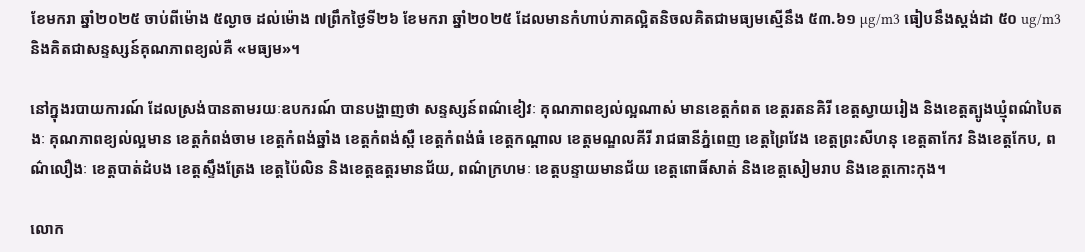ខែមករា ឆ្នាំ២០២៥ ចាប់ពីម៉ោង ៥ល្ងាច ដល់ម៉ោង ៧ព្រឹកថ្ងៃទី២៦ ខែមករា ឆ្នាំ២០២៥ ដែលមានកំហាប់ភាគល្អិតនិចលគិតជាមធ្យមស្មើនឹង ៥៣.៦១ µg/m3 ធៀបនឹងស្តង់ដា ៥០ ug/m3 និងគិតជាសន្ទស្សន៍គុណភាពខ្យល់គឺ «មធ្យម»។

នៅក្នុងរបាយការណ៍ ដែលស្រង់បានតាមរយៈឧបករណ៍ បានបង្ហាញថា សន្ទស្សន៍ពណ៌ខៀវៈ គុណភាពខ្យល់ល្អណាស់ មានខេត្តកំពត ខេត្តរតនគិរី ខេត្តស្វាយរៀង និងខេត្តត្បូងឃ្មុំពណ៌បៃតងៈ គុណភាពខ្យល់ល្អមាន ខេត្តកំពង់ចាម ខេត្តកំពង់ឆ្នាំង ខេត្តកំពង់ស្ពឺ ខេត្តកំពង់ធំ ខេត្តកណ្តាល ខេត្តមណ្ឌលគីរី រាជធានីភ្នំពេញ ខេត្តព្រៃវែង ខេត្តព្រះសីហនុ ខេត្តតាកែវ និងខេត្តកែប, ពណ៌លឿងៈ ខេត្តបាត់ដំបង ខេត្តស្ទឹងត្រែង ខេត្តប៉ៃលិន និងខេត្តឧត្តរមានជ័យ, ពណ៌ក្រហមៈ ខេត្តបន្ទាយមានជ័យ ខេត្តពោធិ៍សាត់ និងខេត្តសៀមរាប និងខេត្តកោះកុង។

លោក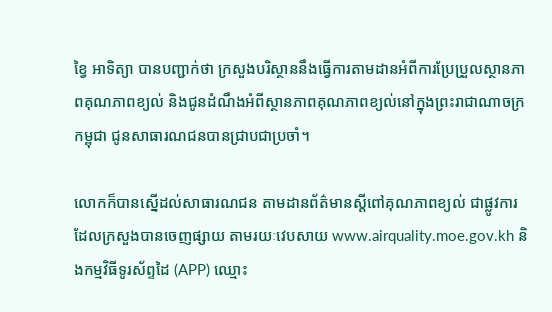ខ្វៃ អាទិត្យា បានបញ្ជាក់ថា ក្រសួងបរិស្ថាននឹងធ្វើការតាមដានអំពីការប្រែប្រួលស្ថានភាពគុណភាពខ្យល់ និងជូនដំណឹងអំពីស្ថានភាពគុណភាពខ្យល់នៅក្នុងព្រះរាជាណាចក្រកម្ពុជា ជូនសាធារណជនបានជ្រាបជាប្រចាំ។

លោកក៏បានស្នើដល់សាធារណជន តាមដានព័ត៌មានស្តីពៅគុណភាពខ្យល់ ជាផ្លូវការ ដែលក្រសួងបានចេញផ្សាយ តាមរយៈវេបសាយ www.airquality.moe.gov.kh និងកម្មវិធីទូរស័ព្ទដៃ (APP) ឈ្មោះ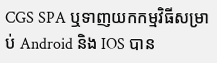CGS SPA ឬទាញយកកម្មវិធីសម្រាប់ Android និង IOS បាន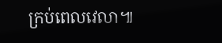ក្រប់ពេលវេលា៕